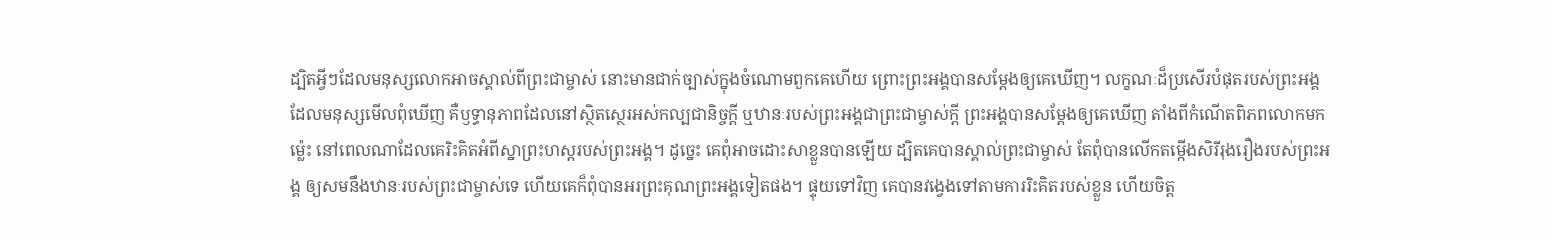ដ្បិតអ្វីៗដែលមនុស្សលោកអាចស្គាល់ពីព្រះជាម្ចាស់ នោះមានជាក់ច្បាស់ក្នុងចំណោមពួកគេហើយ ព្រោះព្រះអង្គបានសម្តែងឲ្យគេឃើញ។ លក្ខណៈដ៏ប្រសើរបំផុតរបស់ព្រះអង្គ ដែលមនុស្សមើលពុំឃើញ គឺឫទ្ធានុភាពដែលនៅស្ថិតស្ថេរអស់កល្បជានិច្ចក្តី ឬឋានៈរបស់ព្រះអង្គជាព្រះជាម្ចាស់ក្តី ព្រះអង្គបានសម្តែងឲ្យគេឃើញ តាំងពីកំណើតពិភពលោកមកម៉្លេះ នៅពេលណាដែលគេរិះគិតអំពីស្នាព្រះហស្ដរបស់ព្រះអង្គ។ ដូច្នេះ គេពុំអាចដោះសាខ្លួនបានឡើយ ដ្បិតគេបានស្គាល់ព្រះជាម្ចាស់ តែពុំបានលើកតម្កើងសិរីរុងរឿងរបស់ព្រះអង្គ ឲ្យសមនឹងឋានៈរបស់ព្រះជាម្ចាស់ទេ ហើយគេក៏ពុំបានអរព្រះគុណព្រះអង្គទៀតផង។ ផ្ទុយទៅវិញ គេបានវង្វេងទៅតាមការរិះគិតរបស់ខ្លួន ហើយចិត្ត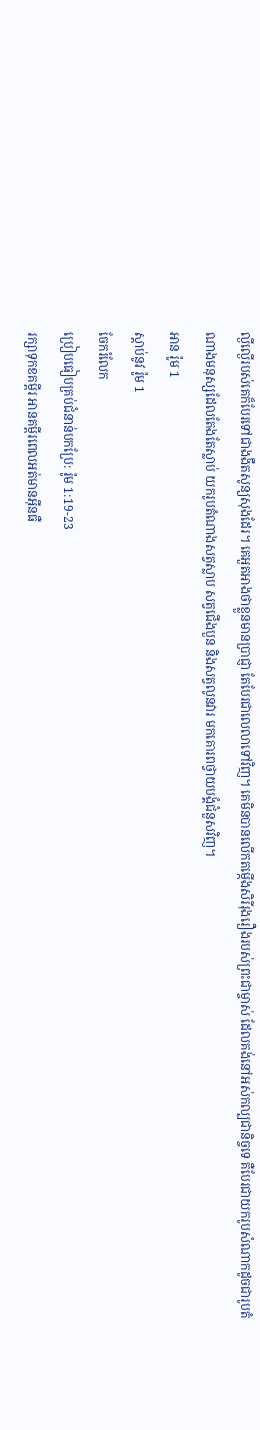ល្ងីល្ងើរបស់គេក៏បែរទៅជាងងឹតសូន្យសុងដែរ។ គេអួតអាងថាខ្លួនមានប្រាជ្ញា តែបែរជាលេលាទៅវិញ។ គេមិនបានលើកតម្កើងសិរីរុងរឿងរបស់ព្រះជាម្ចាស់ ដែលគង់នៅអស់កល្បជានិច្ចទេ គឺបែរជាយករូបសំណាកដូចជារូបតំណាងមនុស្សដែលតែងតែស្លាប់ យករូបតំណាងសត្វស្លាប សត្វជើងបួន និងសត្វលូនវារ មកគោរពថ្វាយបង្គំជំនួសវិញ។
អាន រ៉ូម 1
ស្ដាប់នូវ រ៉ូម 1
ចែករំលែក
ប្រៀបធៀបគ្រប់ជំនាន់បកប្រែ: រ៉ូម 1:19-23
រក្សាទុកខគម្ពីរ អានគម្ពីរពេលអត់មានអ៊ីនធឺ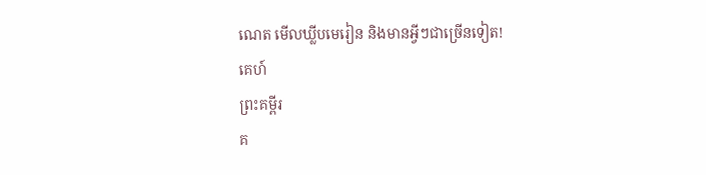ណេត មើលឃ្លីបមេរៀន និងមានអ្វីៗជាច្រើនទៀត!
គេហ៍
ព្រះគម្ពីរ
គ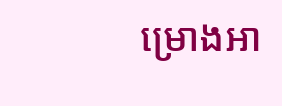ម្រោងអា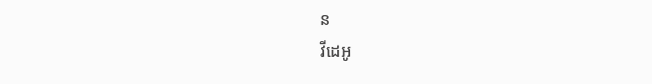ន
វីដេអូ